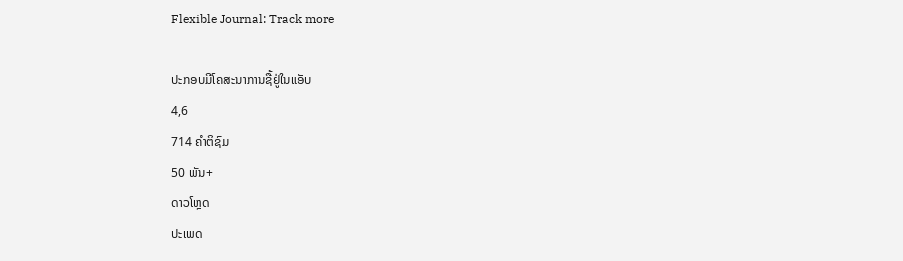Flexible Journal: Track more

ປະກອບມີໂຄສະນາການຊື້ຢູ່ໃນແອັບ
4,6
714 ຄຳຕິຊົມ
50 ພັນ+
ດາວໂຫຼດ
ປະເພດ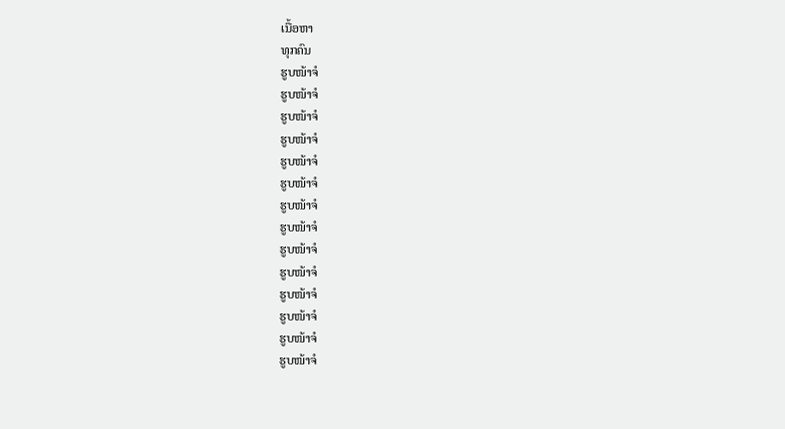ເນື້ອຫາ
ທຸກຄົນ
ຮູບໜ້າຈໍ
ຮູບໜ້າຈໍ
ຮູບໜ້າຈໍ
ຮູບໜ້າຈໍ
ຮູບໜ້າຈໍ
ຮູບໜ້າຈໍ
ຮູບໜ້າຈໍ
ຮູບໜ້າຈໍ
ຮູບໜ້າຈໍ
ຮູບໜ້າຈໍ
ຮູບໜ້າຈໍ
ຮູບໜ້າຈໍ
ຮູບໜ້າຈໍ
ຮູບໜ້າຈໍ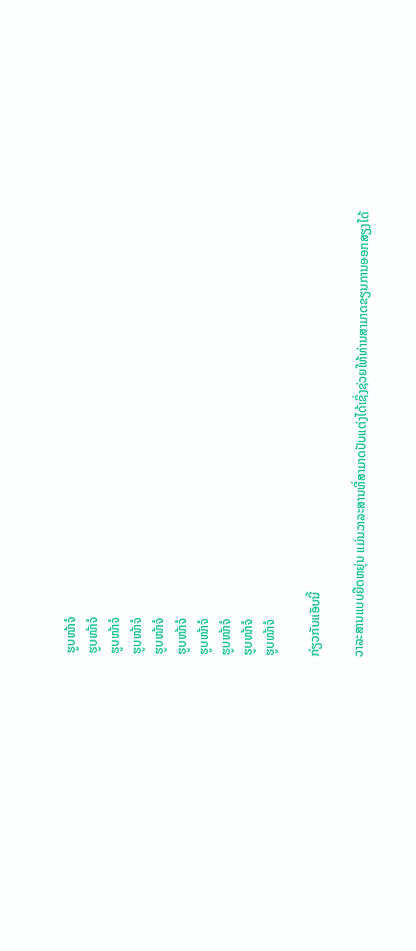ຮູບໜ້າຈໍ
ຮູບໜ້າຈໍ
ຮູບໜ້າຈໍ
ຮູບໜ້າຈໍ
ຮູບໜ້າຈໍ
ຮູບໜ້າຈໍ
ຮູບໜ້າຈໍ
ຮູບໜ້າຈໍ
ຮູບໜ້າຈໍ
ຮູບໜ້າຈໍ

ກ່ຽວກັບແອັບນີ້

ວາລະສານແບບຍືດຫຍຸ່ນ ແມ່ນວາລະສານທີ່ສາມາດປັບແຕ່ງໄດ້ເຊິ່ງຊ່ວຍໃຫ້ທ່ານສາມາດຂຽນການອອກສຽງໄດ້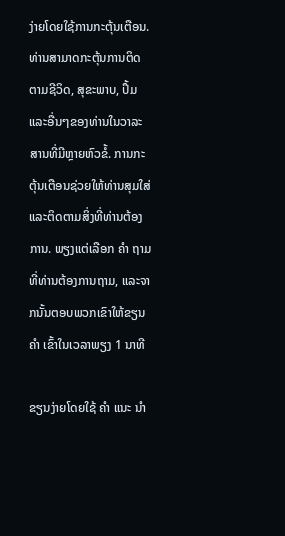ງ່າຍໂດຍໃຊ້ການກະຕຸ້ນເຕືອນ. ທ່ານສາມາດກະຕຸ້ນການຕິດຕາມຊີວິດ, ສຸຂະພາບ, ປຶ້ມແລະອື່ນໆຂອງທ່ານໃນວາລະສານທີ່ມີຫຼາຍຫົວຂໍ້. ການກະຕຸ້ນເຕືອນຊ່ວຍໃຫ້ທ່ານສຸມໃສ່ແລະຕິດຕາມສິ່ງທີ່ທ່ານຕ້ອງການ. ພຽງແຕ່ເລືອກ ຄຳ ຖາມທີ່ທ່ານຕ້ອງການຖາມ, ແລະຈາກນັ້ນຕອບພວກເຂົາໃຫ້ຂຽນ ຄຳ ເຂົ້າໃນເວລາພຽງ 1 ນາທີ

ຂຽນງ່າຍໂດຍໃຊ້ ຄຳ ແນະ ນຳ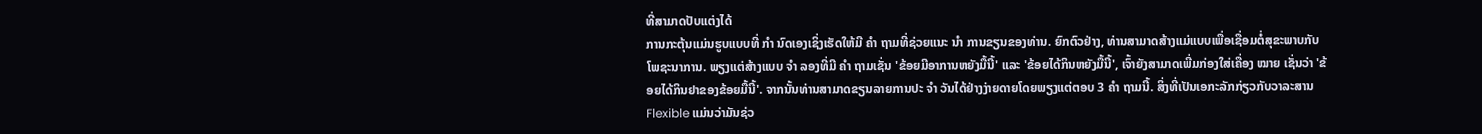ທີ່ສາມາດປັບແຕ່ງໄດ້
ການກະຕຸ້ນແມ່ນຮູບແບບທີ່ ກຳ ນົດເອງເຊິ່ງເຮັດໃຫ້ມີ ຄຳ ຖາມທີ່ຊ່ວຍແນະ ນຳ ການຂຽນຂອງທ່ານ. ຍົກຕົວຢ່າງ, ທ່ານສາມາດສ້າງແມ່ແບບເພື່ອເຊື່ອມຕໍ່ສຸຂະພາບກັບໂພຊະນາການ. ພຽງແຕ່ສ້າງແບບ ຈຳ ລອງທີ່ມີ ຄຳ ຖາມເຊັ່ນ 'ຂ້ອຍມີອາການຫຍັງມື້ນີ້' ແລະ 'ຂ້ອຍໄດ້ກິນຫຍັງມື້ນີ້', ເຈົ້າຍັງສາມາດເພີ່ມກ່ອງໃສ່ເຄື່ອງ ໝາຍ ເຊັ່ນວ່າ 'ຂ້ອຍໄດ້ກິນຢາຂອງຂ້ອຍມື້ນີ້'. ຈາກນັ້ນທ່ານສາມາດຂຽນລາຍການປະ ຈຳ ວັນໄດ້ຢ່າງງ່າຍດາຍໂດຍພຽງແຕ່ຕອບ 3 ຄຳ ຖາມນີ້. ສິ່ງທີ່ເປັນເອກະລັກກ່ຽວກັບວາລະສານ Flexible ແມ່ນວ່າມັນຊ່ວ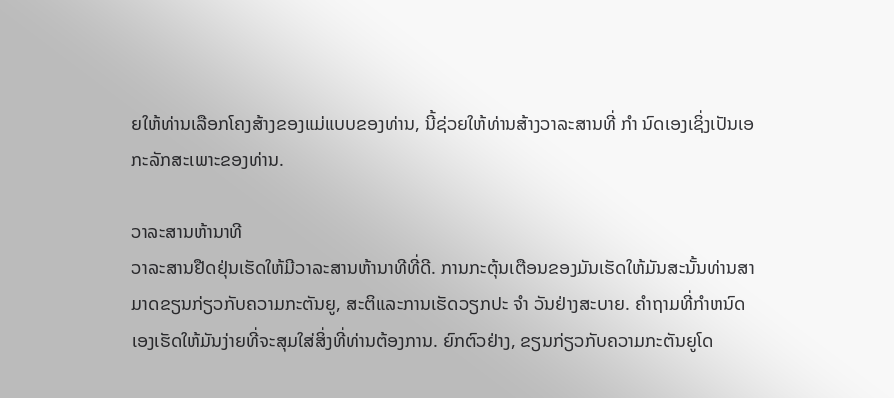ຍໃຫ້ທ່ານເລືອກໂຄງສ້າງຂອງແມ່ແບບຂອງທ່ານ, ນີ້ຊ່ວຍໃຫ້ທ່ານສ້າງວາລະສານທີ່ ກຳ ນົດເອງເຊິ່ງເປັນເອກະລັກສະເພາະຂອງທ່ານ.

ວາລະສານຫ້ານາທີ
ວາລະສານຢືດຢຸ່ນເຮັດໃຫ້ມີວາລະສານຫ້ານາທີທີ່ດີ. ການກະຕຸ້ນເຕືອນຂອງມັນເຮັດໃຫ້ມັນສະນັ້ນທ່ານສາມາດຂຽນກ່ຽວກັບຄວາມກະຕັນຍູ, ສະຕິແລະການເຮັດວຽກປະ ຈຳ ວັນຢ່າງສະບາຍ. ຄໍາຖາມທີ່ກໍາຫນົດເອງເຮັດໃຫ້ມັນງ່າຍທີ່ຈະສຸມໃສ່ສິ່ງທີ່ທ່ານຕ້ອງການ. ຍົກຕົວຢ່າງ, ຂຽນກ່ຽວກັບຄວາມກະຕັນຍູໂດ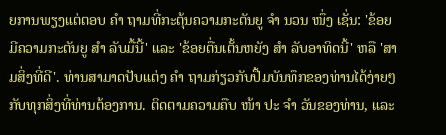ຍການພຽງແຕ່ຕອບ ຄຳ ຖາມທີ່ກະຕຸ້ນຄວາມກະຕັນຍູ ຈຳ ນວນ ໜຶ່ງ ເຊັ່ນ: 'ຂ້ອຍມີຄວາມກະຕັນຍູ ສຳ ລັບມື້ນີ້' ແລະ 'ຂ້ອຍຕື່ນເຕັ້ນຫຍັງ ສຳ ລັບອາທິດນີ້' ຫລື 'ສາມສິ່ງທີ່ດີ'. ທ່ານສາມາດປັບແຕ່ງ ຄຳ ຖາມກ່ຽວກັບປື້ມບັນທຶກຂອງທ່ານໄດ້ງ່າຍໆກັບທຸກສິ່ງທີ່ທ່ານຕ້ອງການ. ຕິດຕາມຄວາມຄືບ ໜ້າ ປະ ຈຳ ວັນຂອງທ່ານ, ແລະ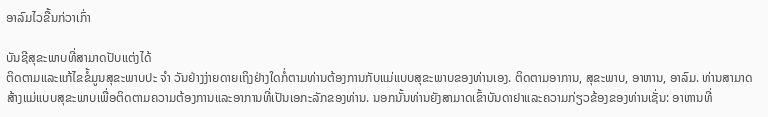ອາລົມໄວຂື້ນກ່ວາເກົ່າ

ບັນຊີສຸຂະພາບທີ່ສາມາດປັບແຕ່ງໄດ້
ຕິດຕາມແລະແກ້ໄຂຂໍ້ມູນສຸຂະພາບປະ ຈຳ ວັນຢ່າງງ່າຍດາຍເຖິງຢ່າງໃດກໍ່ຕາມທ່ານຕ້ອງການກັບແມ່ແບບສຸຂະພາບຂອງທ່ານເອງ. ຕິດຕາມອາການ, ສຸຂະພາບ, ອາຫານ, ອາລົມ. ທ່ານສາມາດສ້າງແມ່ແບບສຸຂະພາບເພື່ອຕິດຕາມຄວາມຕ້ອງການແລະອາການທີ່ເປັນເອກະລັກຂອງທ່ານ. ນອກນັ້ນທ່ານຍັງສາມາດເຂົ້າບັນດາຢາແລະຄວາມກ່ຽວຂ້ອງຂອງທ່ານເຊັ່ນ: ອາຫານທີ່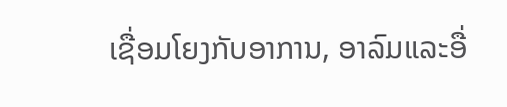ເຊື່ອມໂຍງກັບອາການ, ອາລົມແລະອື່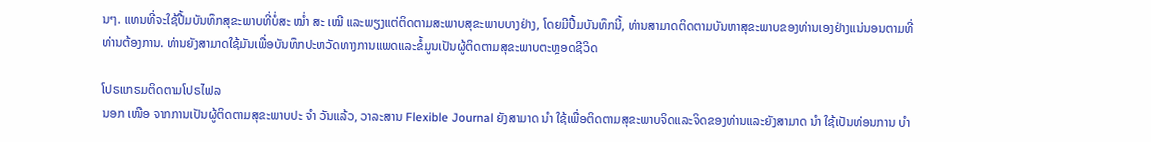ນໆ. ແທນທີ່ຈະໃຊ້ປື້ມບັນທຶກສຸຂະພາບທີ່ບໍ່ສະ ໝໍ່າ ສະ ເໝີ ແລະພຽງແຕ່ຕິດຕາມສະພາບສຸຂະພາບບາງຢ່າງ, ໂດຍມີປື້ມບັນທຶກນີ້, ທ່ານສາມາດຕິດຕາມບັນຫາສຸຂະພາບຂອງທ່ານເອງຢ່າງແນ່ນອນຕາມທີ່ທ່ານຕ້ອງການ. ທ່ານຍັງສາມາດໃຊ້ມັນເພື່ອບັນທຶກປະຫວັດທາງການແພດແລະຂໍ້ມູນເປັນຜູ້ຕິດຕາມສຸຂະພາບຕະຫຼອດຊີວິດ

ໂປຣແກຣມຕິດຕາມໂປຣໄຟລ
ນອກ ເໜືອ ຈາກການເປັນຜູ້ຕິດຕາມສຸຂະພາບປະ ຈຳ ວັນແລ້ວ, ວາລະສານ Flexible Journal ຍັງສາມາດ ນຳ ໃຊ້ເພື່ອຕິດຕາມສຸຂະພາບຈິດແລະຈິດຂອງທ່ານແລະຍັງສາມາດ ນຳ ໃຊ້ເປັນທ່ອນການ ບຳ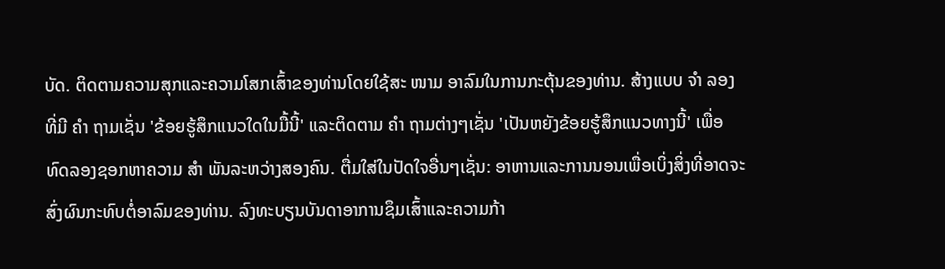ບັດ. ຕິດຕາມຄວາມສຸກແລະຄວາມໂສກເສົ້າຂອງທ່ານໂດຍໃຊ້ສະ ໜາມ ອາລົມໃນການກະຕຸ້ນຂອງທ່ານ. ສ້າງແບບ ຈຳ ລອງທີ່ມີ ຄຳ ຖາມເຊັ່ນ 'ຂ້ອຍຮູ້ສຶກແນວໃດໃນມື້ນີ້' ແລະຕິດຕາມ ຄຳ ຖາມຕ່າງໆເຊັ່ນ 'ເປັນຫຍັງຂ້ອຍຮູ້ສຶກແນວທາງນີ້' ເພື່ອທົດລອງຊອກຫາຄວາມ ສຳ ພັນລະຫວ່າງສອງຄົນ. ຕື່ມໃສ່ໃນປັດໃຈອື່ນໆເຊັ່ນ: ອາຫານແລະການນອນເພື່ອເບິ່ງສິ່ງທີ່ອາດຈະສົ່ງຜົນກະທົບຕໍ່ອາລົມຂອງທ່ານ. ລົງທະບຽນບັນດາອາການຊຶມເສົ້າແລະຄວາມກ້າ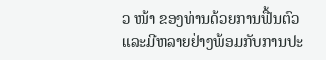ວ ໜ້າ ຂອງທ່ານດ້ວຍການຟື້ນຕົວແລະມີຫລາຍຢ່າງພ້ອມກັບການປະ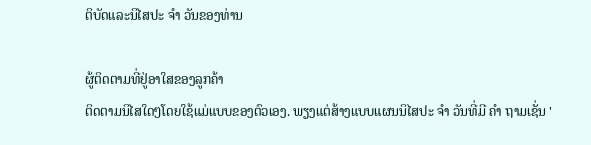ຕິບັດແລະນິໄສປະ ຈຳ ວັນຂອງທ່ານ

ຜູ້ຕິດຕາມທີ່ຢູ່ອາໃສຂອງລູກຄ້າ
ຕິດຕາມນິໄສໃດໆໂດຍໃຊ້ແມ່ແບບຂອງຕົວເອງ. ພຽງແຕ່ສ້າງແບບແຜນນິໄສປະ ຈຳ ວັນທີ່ມີ ຄຳ ຖາມເຊັ່ນ '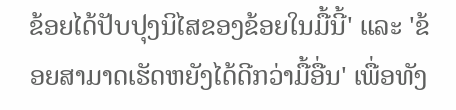ຂ້ອຍໄດ້ປັບປຸງນິໄສຂອງຂ້ອຍໃນມື້ນີ້' ແລະ 'ຂ້ອຍສາມາດເຮັດຫຍັງໄດ້ດີກວ່າມື້ອື່ນ' ເພື່ອທັງ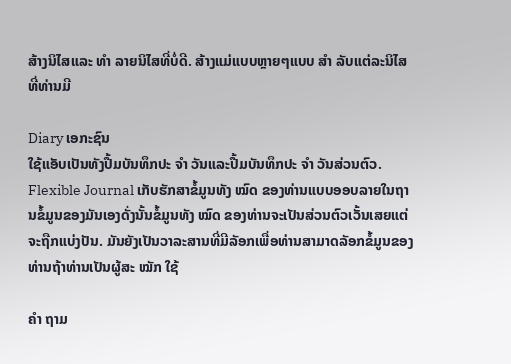ສ້າງນິໄສແລະ ທຳ ລາຍນິໄສທີ່ບໍ່ດີ. ສ້າງແມ່ແບບຫຼາຍໆແບບ ສຳ ລັບແຕ່ລະນິໄສທີ່ທ່ານມີ

Diary ເອກະຊົນ
ໃຊ້ແອັບເປັນທັງປື້ມບັນທຶກປະ ຈຳ ວັນແລະປື້ມບັນທຶກປະ ຈຳ ວັນສ່ວນຕົວ. Flexible Journal ເກັບຮັກສາຂໍ້ມູນທັງ ໝົດ ຂອງທ່ານແບບອອບລາຍໃນຖານຂໍ້ມູນຂອງມັນເອງດັ່ງນັ້ນຂໍ້ມູນທັງ ໝົດ ຂອງທ່ານຈະເປັນສ່ວນຕົວເວັ້ນເສຍແຕ່ຈະຖືກແບ່ງປັນ. ມັນຍັງເປັນວາລະສານທີ່ມີລັອກເພື່ອທ່ານສາມາດລັອກຂໍ້ມູນຂອງທ່ານຖ້າທ່ານເປັນຜູ້ສະ ໝັກ ໃຊ້

ຄຳ ຖາມ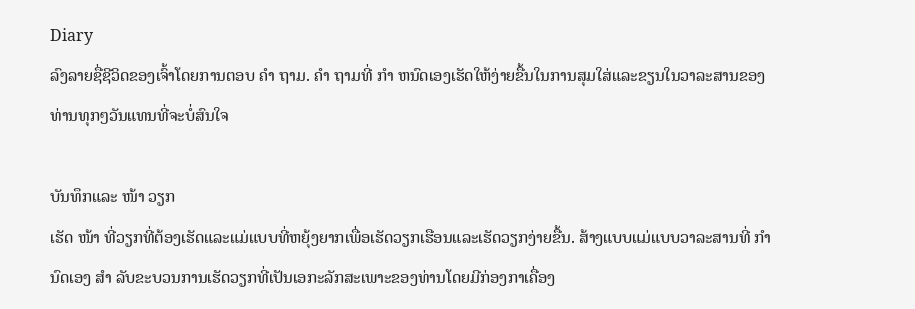Diary
ລົງລາຍຊື່ຊີວິດຂອງເຈົ້າໂດຍການຕອບ ຄຳ ຖາມ. ຄຳ ຖາມທີ່ ກຳ ຫນົດເອງເຮັດໃຫ້ງ່າຍຂື້ນໃນການສຸມໃສ່ແລະຂຽນໃນວາລະສານຂອງທ່ານທຸກໆວັນແທນທີ່ຈະບໍ່ສົນໃຈ

ບັນທຶກແລະ ໜ້າ ວຽກ
ເຮັດ ໜ້າ ທີ່ວຽກທີ່ຕ້ອງເຮັດແລະແມ່ແບບທີ່ຫຍຸ້ງຍາກເພື່ອເຮັດວຽກເຮືອນແລະເຮັດວຽກງ່າຍຂື້ນ. ສ້າງແບບແມ່ແບບວາລະສານທີ່ ກຳ ນົດເອງ ສຳ ລັບຂະບວນການເຮັດວຽກທີ່ເປັນເອກະລັກສະເພາະຂອງທ່ານໂດຍມີກ່ອງກາເຄື່ອງ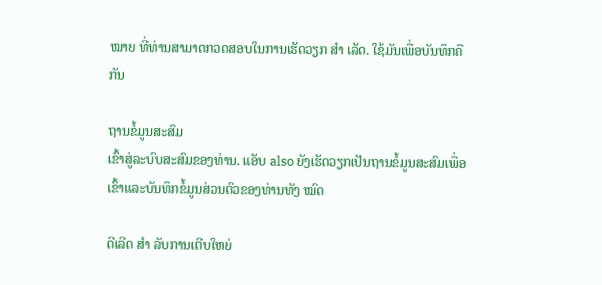ໝາຍ ທີ່ທ່ານສາມາດກວດສອບໃນການເຮັດວຽກ ສຳ ເລັດ. ໃຊ້ມັນເພື່ອບັນທຶກຄືກັນ

ຖານຂໍ້ມູນສະສົມ
ເຂົ້າສູ່ລະບົບສະສົມຂອງທ່ານ. ແອັບ also ຍັງເຮັດວຽກເປັນຖານຂໍ້ມູນສະສົມເພື່ອເຂົ້າແລະບັນທຶກຂໍ້ມູນສ່ວນຕົວຂອງທ່ານທັງ ໝົດ

ດີເລີດ ສຳ ລັບການເຕີບໃຫຍ່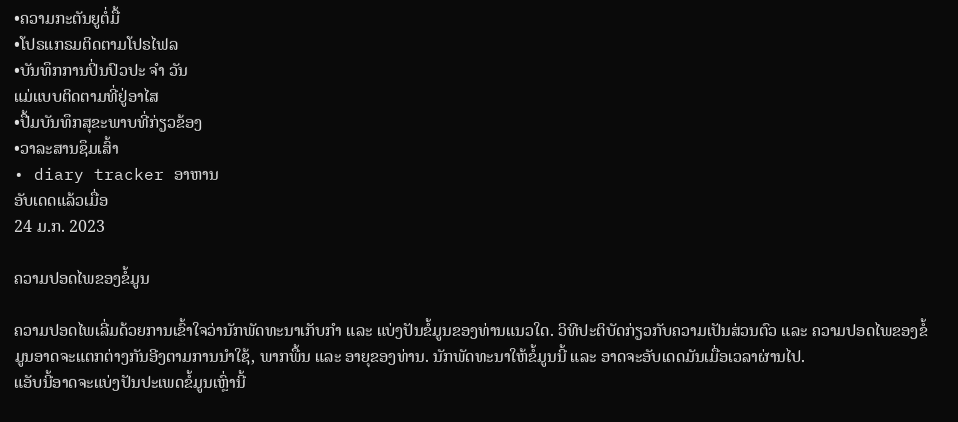•ຄວາມກະຕັນຍູຕໍ່ມື້
•ໂປຣແກຣມຕິດຕາມໂປຣໄຟລ
•ບັນທຶກການປິ່ນປົວປະ ຈຳ ວັນ
ແມ່ແບບຕິດຕາມທີ່ຢູ່ອາໄສ
•ປື້ມບັນທຶກສຸຂະພາບທີ່ກ່ຽວຂ້ອງ
•ວາລະສານຊຶມເສົ້າ
• diary tracker ອາຫານ
ອັບເດດແລ້ວເມື່ອ
24 ມ.ກ. 2023

ຄວາມປອດໄພຂອງຂໍ້ມູນ

ຄວາມປອດໄພເລີ່ມດ້ວຍການເຂົ້າໃຈວ່ານັກພັດທະນາເກັບກຳ ແລະ ແບ່ງປັນຂໍ້ມູນຂອງທ່ານແນວໃດ. ວິທີປະຕິບັດກ່ຽວກັບຄວາມເປັນສ່ວນຕົວ ແລະ ຄວາມປອດໄພຂອງຂໍ້ມູນອາດຈະແຕກຕ່າງກັນອີງຕາມການນຳໃຊ້, ພາກພື້ນ ແລະ ອາຍຸຂອງທ່ານ. ນັກພັດທະນາໃຫ້ຂໍ້ມູນນີ້ ແລະ ອາດຈະອັບເດດມັນເມື່ອເວລາຜ່ານໄປ.
ແອັບນີ້ອາດຈະແບ່ງປັນປະເພດຂໍ້ມູນເຫຼົ່ານີ້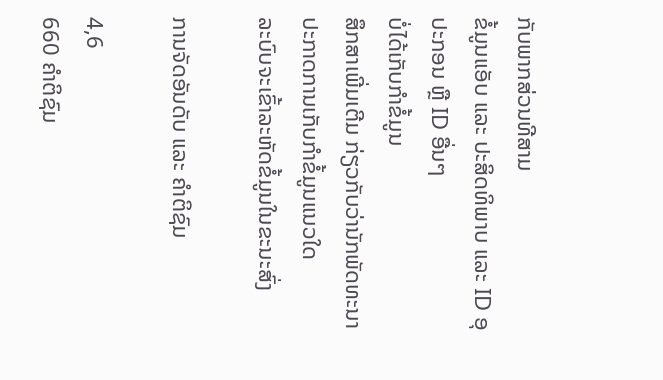ກັບພາກສ່ວນທີສາມ
ຂໍ້ມູນແອັບ ແລະ ປະສິດທິພາບ ແລະ ID ອຸປະກອນ ຫຼື ID ອື່ນໆ
ບໍ່ໄດ້ເກັບກຳຂໍ້ມູນ
ສຶກສາເພີ່ມເຕີມ ກ່ຽວກັບວ່ານັກພັດທະນາປະກາດການເກັບກຳຂໍ້ມູນແນວໃດ
ລະບົບຈະເຂົ້າລະຫັດຂໍ້ມູນໃນຂະນະສົ່ງ

ການຈັດອັນດັບ ແລະ ຄຳຕິຊົມ

4,6
660 ຄຳຕິຊົມ